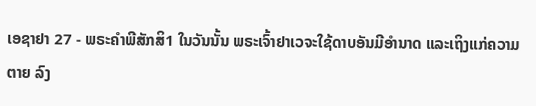ເອຊາຢາ 27 - ພຣະຄຳພີສັກສິ1 ໃນວັນນັ້ນ ພຣະເຈົ້າຢາເວຈະໃຊ້ດາບອັນມີອຳນາດ ແລະເຖິງແກ່ຄວາມຕາຍ ລົງ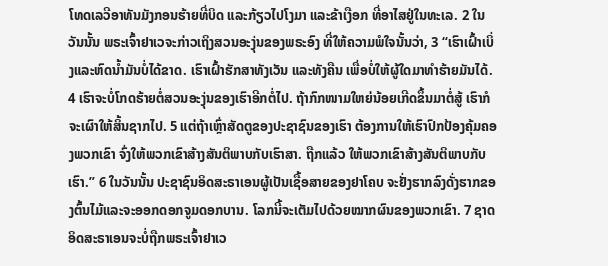ໂທດເລວີອາທັນມັງກອນຮ້າຍທີ່ບິດ ແລະກ້ຽວໄປໂງມາ ແລະຂ້າເງືອກ ທີ່ອາໄສຢູ່ໃນທະເລ. 2 ໃນວັນນັ້ນ ພຣະເຈົ້າຢາເວຈະກ່າວເຖິງສວນອະງຸ່ນຂອງພຣະອົງ ທີ່ໃຫ້ຄວາມພໍໃຈນັ້ນວ່າ, 3 “ເຮົາເຝົ້າເບິ່ງແລະຫົດນໍ້າມັນບໍ່ໄດ້ຂາດ. ເຮົາເຝົ້າຮັກສາທັງເວັນ ແລະທັງຄືນ ເພື່ອບໍ່ໃຫ້ຜູ້ໃດມາທຳຮ້າຍມັນໄດ້. 4 ເຮົາຈະບໍ່ໂກດຮ້າຍຕໍ່ສວນອະງຸ່ນຂອງເຮົາອີກຕໍ່ໄປ. ຖ້າກົກໜາມໃຫຍ່ນ້ອຍເກີດຂຶ້ນມາຕໍ່ສູ້ ເຮົາກໍຈະເຜົາໃຫ້ສິ້ນຊາກໄປ. 5 ແຕ່ຖ້າເຫຼົ່າສັດຕູຂອງປະຊາຊົນຂອງເຮົາ ຕ້ອງການໃຫ້ເຮົາປົກປ້ອງຄຸ້ມຄອງພວກເຂົາ ຈົ່ງໃຫ້ພວກເຂົາສ້າງສັນຕິພາບກັບເຮົາສາ. ຖືກແລ້ວ ໃຫ້ພວກເຂົາສ້າງສັນຕິພາບກັບເຮົາ.” 6 ໃນວັນນັ້ນ ປະຊາຊົນອິດສະຣາເອນຜູ້ເປັນເຊື້ອສາຍຂອງຢາໂຄບ ຈະຢັ່ງຮາກລົງດັ່ງຮາກຂອງຕົ້ນໄມ້ແລະຈະອອກດອກຈູມດອກບານ. ໂລກນີ້ຈະເຕັມໄປດ້ວຍໝາກຜົນຂອງພວກເຂົາ. 7 ຊາດອິດສະຣາເອນຈະບໍ່ຖືກພຣະເຈົ້າຢາເວ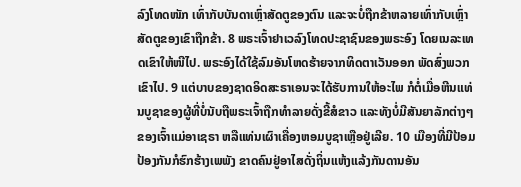ລົງໂທດໜັກ ເທົ່າກັບບັນດາເຫຼົ່າສັດຕູຂອງຕົນ ແລະຈະບໍ່ຖືກຂ້າຫລາຍເທົ່າກັບເຫຼົ່າສັດຕູຂອງເຂົາຖືກຂ້າ. 8 ພຣະເຈົ້າຢາເວລົງໂທດປະຊາຊົນຂອງພຣະອົງ ໂດຍເນລະເທດເຂົາໃຫ້ໜີໄປ. ພຣະອົງໄດ້ໃຊ້ລົມອັນໂຫດຮ້າຍຈາກທິດຕາເວັນອອກ ພັດສົ່ງພວກເຂົາໄປ. 9 ແຕ່ບາບຂອງຊາດອິດສະຣາເອນຈະໄດ້ຮັບການໃຫ້ອະໄພ ກໍຕໍ່ເມື່ອຫີນແທ່ນບູຊາຂອງຜູ້ທີ່ບໍ່ນັບຖືພຣະເຈົ້າຖືກທຳລາຍດັ່ງຂີ້ສໍຂາວ ແລະທັງບໍ່ມີສັນຍາລັກຕ່າງໆຂອງເຈົ້າແມ່ອາເຊຣາ ຫລືແທ່ນເຜົາເຄື່ອງຫອມບູຊາເຫຼືອຢູ່ເລີຍ. 10 ເມືອງທີ່ມີປ້ອມປ້ອງກັນກໍຮົກຮ້າງເພພັງ ຂາດຄົນຢູ່ອາໄສດັ່ງຖິ່ນແຫ້ງແລ້ງກັນດານອັນ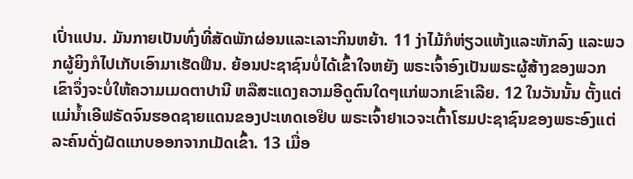ເປົ່າແປນ. ມັນກາຍເປັນທົ່ງທີ່ສັດພັກຜ່ອນແລະເລາະກິນຫຍ້າ. 11 ງ່າໄມ້ກໍຫ່ຽວແຫ້ງແລະຫັກລົງ ແລະພວກຜູ້ຍິງກໍໄປເກັບເອົາມາເຮັດຟືນ. ຍ້ອນປະຊາຊົນບໍ່ໄດ້ເຂົ້າໃຈຫຍັງ ພຣະເຈົ້າອົງເປັນພຣະຜູ້ສ້າງຂອງພວກເຂົາຈຶ່ງຈະບໍ່ໃຫ້ຄວາມເມດຕາປານີ ຫລືສະແດງຄວາມອີດູຕົນໃດໆແກ່ພວກເຂົາເລີຍ. 12 ໃນວັນນັ້ນ ຕັ້ງແຕ່ແມ່ນໍ້າເອີຟຣັດຈົນຮອດຊາຍແດນຂອງປະເທດເອຢິບ ພຣະເຈົ້າຢາເວຈະເຕົ້າໂຮມປະຊາຊົນຂອງພຣະອົງແຕ່ລະຄົນດັ່ງຝັດແກບອອກຈາກເມັດເຂົ້າ. 13 ເມື່ອ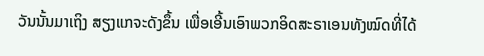ວັນນັ້ນມາເຖິງ ສຽງແກຈະດັງຂຶ້ນ ເພື່ອເອີ້ນເອົາພວກອິດສະຣາເອນທັງໝົດທີ່ໄດ້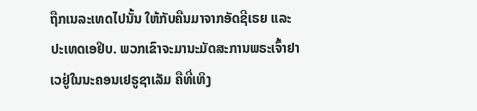ຖືກເນລະເທດໄປນັ້ນ ໃຫ້ກັບຄືນມາຈາກອັດຊີເຣຍ ແລະປະເທດເອຢິບ. ພວກເຂົາຈະມານະມັດສະການພຣະເຈົ້າຢາເວຢູ່ໃນນະຄອນເຢຣູຊາເລັມ ຄືທີ່ເທິງ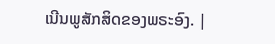ເນີນພູສັກສິດຂອງພຣະອົງ. |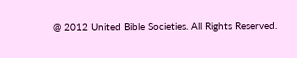@ 2012 United Bible Societies. All Rights Reserved.